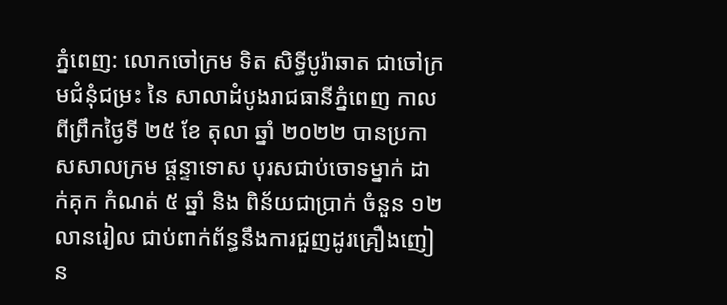ភ្នំពេញ: លោកចៅក្រម ទិត សិទ្ធីបូរ៉ាឆាត ជាចៅក្រមជំនុំជម្រះ នៃ សាលាដំបូងរាជធានីភ្នំពេញ កាលពីព្រឹកថ្ងៃទី ២៥ ខែ តុលា ឆ្នាំ ២០២២ បានប្រកាសសាលក្រម ផ្តន្ទាទោស បុរសជាប់ចោទម្នាក់ ដាក់គុក កំណត់ ៥ ឆ្នាំ និង ពិន័យជាប្រាក់ ចំនួន ១២ លានរៀល ជាប់ពាក់ព័ន្ធនឹងការជួញដូរគ្រឿងញៀន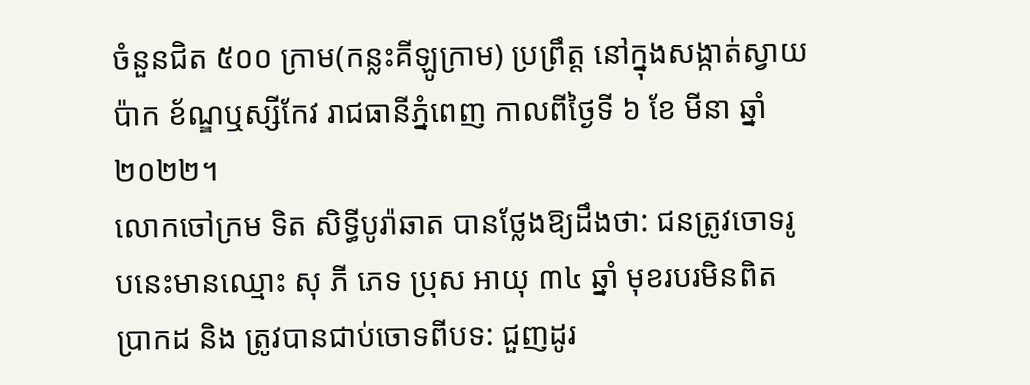ចំនួនជិត ៥០០ ក្រាម(កន្លះគីឡូក្រាម) ប្រព្រឹត្ត នៅក្នុងសង្កាត់ស្វាយប៉ាក ខ័ណ្ឌឬស្សីកែវ រាជធានីភ្នំពេញ កាលពីថ្ងៃទី ៦ ខែ មីនា ឆ្នាំ ២០២២។
លោកចៅក្រម ទិត សិទ្ធីបូរ៉ាឆាត បានថ្លែងឱ្យដឹងថា: ជនត្រូវចោទរូបនេះមានឈ្មោះ សុ ភី ភេទ ប្រុស អាយុ ៣៤ ឆ្នាំ មុខរបរមិនពិតប្រាកដ និង ត្រូវបានជាប់ចោទពីបទ: ជួញដូរ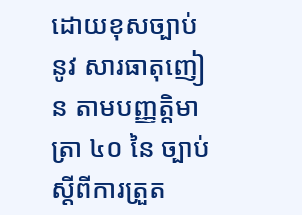ដោយខុសច្បាប់ នូវ សារធាតុញៀន តាមបញ្ញត្តិមាត្រា ៤០ នៃ ច្បាប់ស្តីពីការត្រួត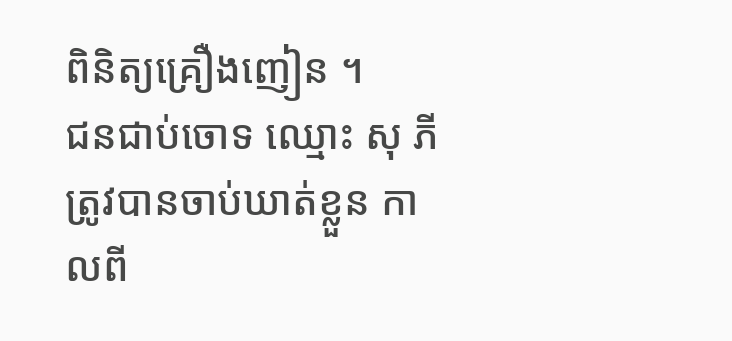ពិនិត្យគ្រឿងញៀន ។
ជនជាប់ចោទ ឈ្មោះ សុ ភី ត្រូវបានចាប់ឃាត់ខ្លួន កាលពី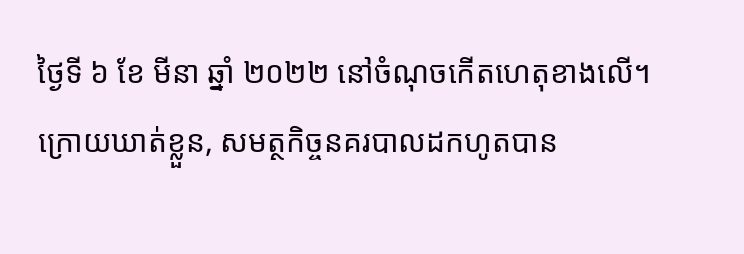ថ្ងៃទី ៦ ខែ មីនា ឆ្នាំ ២០២២ នៅចំណុចកើតហេតុខាងលើ។
ក្រោយឃាត់ខ្លួន, សមត្ថកិច្ចនគរបាលដកហូតបាន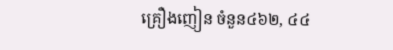គ្រឿងញៀន ចំនួន៤៦២, ៤៤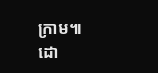ក្រាម៕
ដោ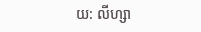យ: លីហ្សា